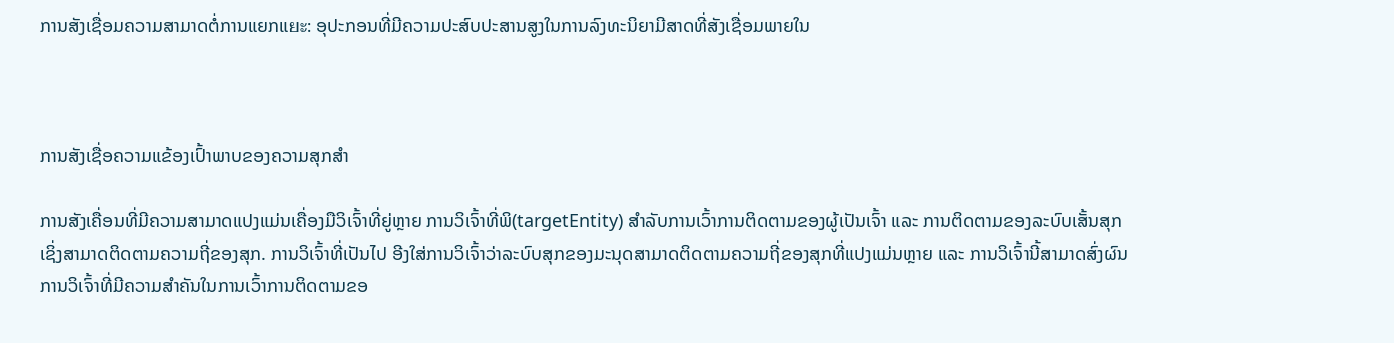ການສັງເຊື່ອມຄວາມສາມາດຕໍ່ການແຍກແยะ: ອຸປະກອນທີ່ມີຄວາມປະສົບປະສານສູງໃນການລົງທະນິຍາມີສາດທີ່ສັງເຊື່ອມພາຍໃນ



ການສັງເຊື່ອຄວາມແຂ້ອງເປົ້າພາບຂອງຄວາມສຸກສຳ

ການສັງເຄື່ອນທີ່ມີຄວາມສາມາດແປງແມ່ນເຄື່ອງມືວິເຈົ້າທີ່ຍູ່ຫຼາຍ ການວິເຈົ້າທີ່ພິ(targetEntity) ສຳລັບການເວົ້າການຕິດຕາມຂອງຜູ້ເປັນເຈົ້າ ແລະ ການຕິດຕາມຂອງລະບົບເສັ້ນສຸກ ເຊິ່ງສາມາດຕິດຕາມຄວາມຖີ່ຂອງສຸກ. ການວິເຈົ້າທີ່ເປັນໄປ ອີງໃສ່ການວິເຈົ້າວ່າລະບົບສຸກຂອງມະນຸດສາມາດຕິດຕາມຄວາມຖີ່ຂອງສຸກທີ່ແປງແມ່ນຫຼາຍ ແລະ ການວິເຈົ້ານີ້ສາມາດສົ່ງຜົນການວິເຈົ້າທີ່ມີຄວາມສຳຄັນໃນການເວົ້າການຕິດຕາມຂອ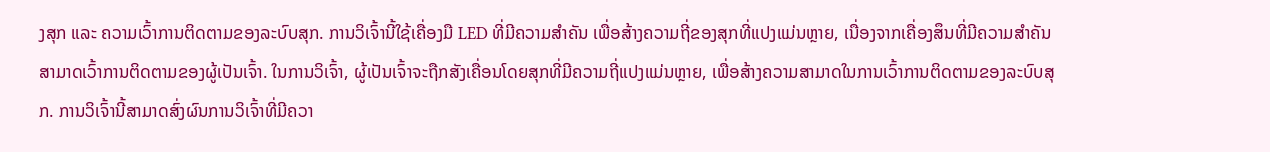ງສຸກ ແລະ ຄວາມເວົ້າການຕິດຕາມຂອງລະບົບສຸກ. ການວິເຈົ້ານີ້ໃຊ້ເຄື່ອງມື LED ທີ່ມີຄວາມສຳຄັນ ເພື່ອສ້າງຄວາມຖີ່ຂອງສຸກທີ່ແປງແມ່ນຫຼາຍ, ເນື່ອງຈາກເຄື່ອງສຶນທີ່ມີຄວາມສຳຄັນ ສາມາດເວົ້າການຕິດຕາມຂອງຜູ້ເປັນເຈົ້າ. ໃນການວິເຈົ້າ, ຜູ້ເປັນເຈົ້າຈະຖືກສັງເຄື່ອນໂດຍສຸກທີ່ມີຄວາມຖີ່ແປງແມ່ນຫຼາຍ, ເພື່ອສ້າງຄວາມສາມາດໃນການເວົ້າການຕິດຕາມຂອງລະບົບສຸກ. ການວິເຈົ້ານີ້ສາມາດສົ່ງຜົນການວິເຈົ້າທີ່ມີຄວາ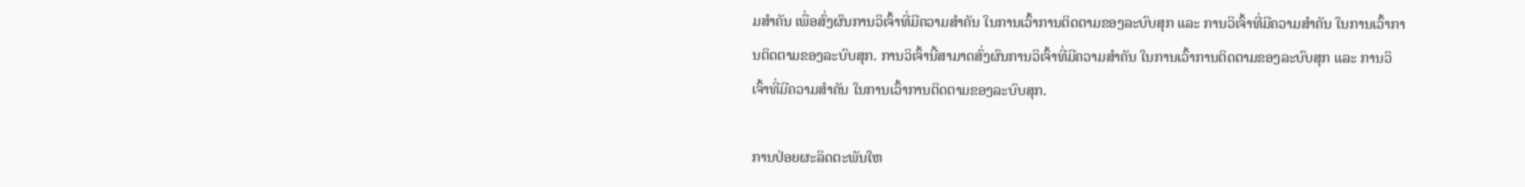ມສຳຄັນ ເພື່ອສົ່ງຜົນການວິເຈົ້າທີ່ມີຄວາມສຳຄັນ ໃນການເວົ້າການຕິດຕາມຂອງລະບົບສຸກ ແລະ ການວິເຈົ້າທີ່ມີຄວາມສຳຄັນ ໃນການເວົ້າການຕິດຕາມຂອງລະບົບສຸກ. ການວິເຈົ້ານີ້ສາມາດສົ່ງຜົນການວິເຈົ້າທີ່ມີຄວາມສຳຄັນ ໃນການເວົ້າການຕິດຕາມຂອງລະບົບສຸກ ແລະ ການວິເຈົ້າທີ່ມີຄວາມສຳຄັນ ໃນການເວົ້າການຕິດຕາມຂອງລະບົບສຸກ.

ການປ່ອຍຜະລິດຕະພັນໃຫ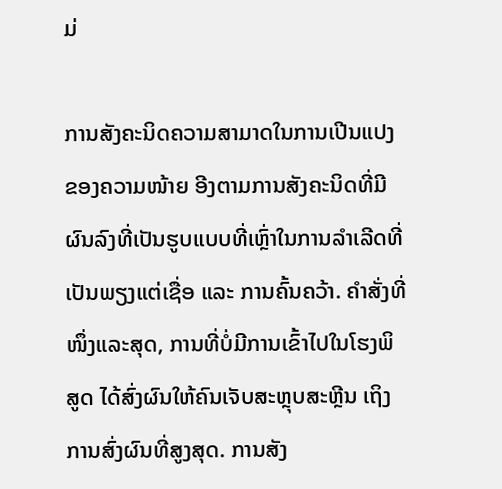ມ່

ການສັງຄະນິດຄວາມສາມາດໃນການເປີນແປງຂອງຄວາມໜ້າຍ ອີງຕາມການສັງຄະນິດທີ່ມີຜົນລົງທີ່ເປັນຮູບແບບທີ່ເຫຼົ່າໃນການລຳເລີດທີ່ເປັນພຽງແຕ່ເຊື່ອ ແລະ ການຄົ້ນຄວ້າ. ຄຳສັ່ງທີ່ໜຶ່ງແລະສຸດ, ການທີ່ບໍ່ມີການເຂົ້າໄປໃນໂຮງພິສູດ ໄດ້ສົ່ງຜົນໃຫ້ຄົນເຈັບສະຫຼຸບສະຫຼີນ ເຖິງການສົ່ງຜົນທີ່ສູງສຸດ. ການສັງ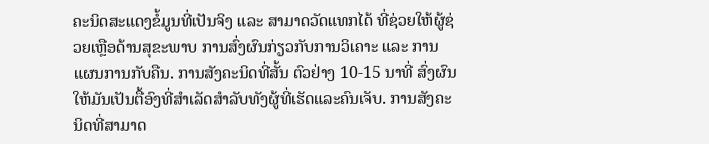ຄະນິດສະແດງຂໍ້ມູນທີ່ເປັນຈິງ ແລະ ສາມາດວັດແທກໄດ້ ທີ່ຊ່ວຍໃຫ້ຜູ້ຊ່ວຍເຫຼືອດ້ານສຸຂະພາບ ການສົ່ງຜົນກ່ຽວກັບການວິເຄາະ ແລະ ການແຜນການກັບຄືນ. ການສັງຄະນິດທີ່ສັ້ນ ຕົວຢ່າງ 10-15 ນາທີ່ ສົ່ງຜົນໃຫ້ມັນເປັນຕື້ອົງທີ່ສຳເລັດສຳລັບທັງຜູ້ທີ່ເຮັດແລະຄົນເຈັບ. ການສັງຄະນິດທີ່ສາມາດ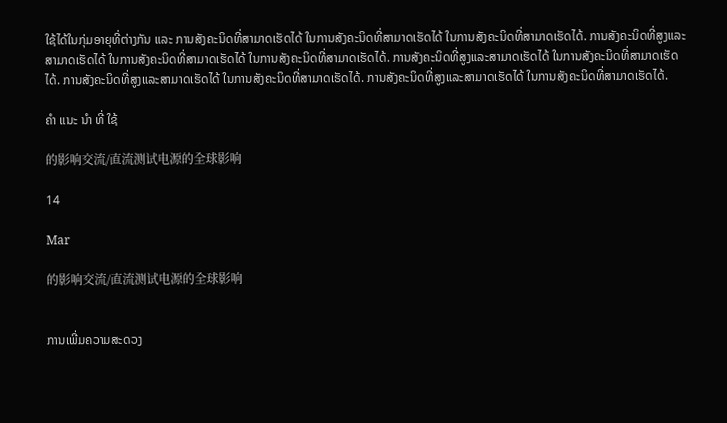ໃຊ້ໄດ້ໃນກຸ່ມອາຍຸທີ່ຕ່າງກັນ ແລະ ການສັງຄະນິດທີ່ສາມາດເຮັດໄດ້ ໃນການສັງຄະນິດທີ່ສາມາດເຮັດໄດ້ ໃນການສັງຄະນິດທີ່ສາມາດເຮັດໄດ້. ການສັງຄະນິດທີ່ສູງແລະສາມາດເຮັດໄດ້ ໃນການສັງຄະນິດທີ່ສາມາດເຮັດໄດ້ ໃນການສັງຄະນິດທີ່ສາມາດເຮັດໄດ້. ການສັງຄະນິດທີ່ສູງແລະສາມາດເຮັດໄດ້ ໃນການສັງຄະນິດທີ່ສາມາດເຮັດໄດ້. ການສັງຄະນິດທີ່ສູງແລະສາມາດເຮັດໄດ້ ໃນການສັງຄະນິດທີ່ສາມາດເຮັດໄດ້. ການສັງຄະນິດທີ່ສູງແລະສາມາດເຮັດໄດ້ ໃນການສັງຄະນິດທີ່ສາມາດເຮັດໄດ້.

ຄໍາ ແນະ ນໍາ ທີ່ ໃຊ້

的影响交流/直流测试电源的全球影响

14

Mar

的影响交流/直流测试电源的全球影响


ການເພີ່ມຄວາມສະດວງ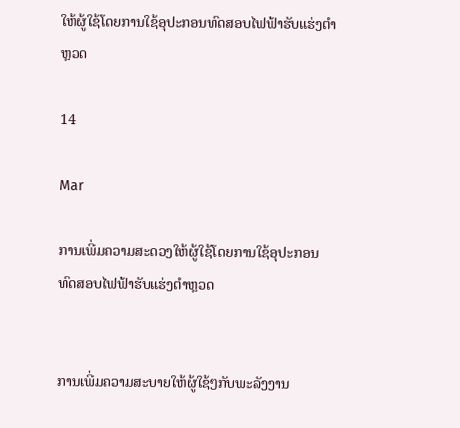ໃຫ້ຜູ້ໃຊ້ໂດຍການໃຊ້ອຸປະກອນທົດສອບໄຟຟ້າຮັບແຮ່ງຕຳຫຼວດ

14

Mar

ການເພີ່ມຄວາມສະດວງໃຫ້ຜູ້ໃຊ້ໂດຍການໃຊ້ອຸປະກອນທົດສອບໄຟຟ້າຮັບແຮ່ງຕຳຫຼວດ


ການເພີ່ມຄວາມສະບາຍໃຫ້ຜູ້ໃຊ້ໆກັບພະລັງງານ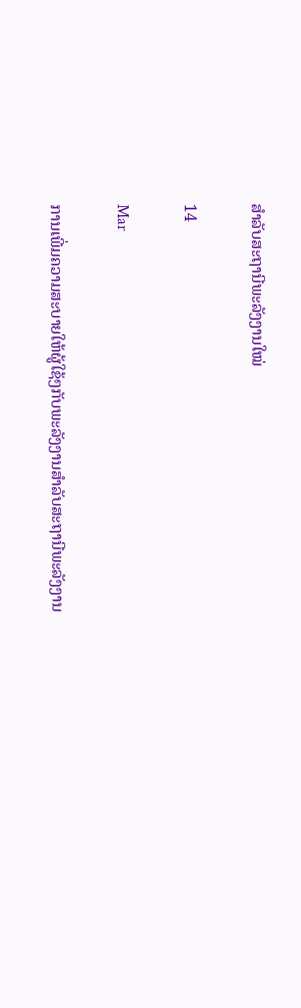ສຳລັບສະຖານີພະລັງງານໃໝ່

14

Mar

ການເພີ່ມຄວາມສະບາຍໃຫ້ຜູ້ໃຊ້ໆກັບພະລັງງານສຳລັບສະຖານີພະລັງງານ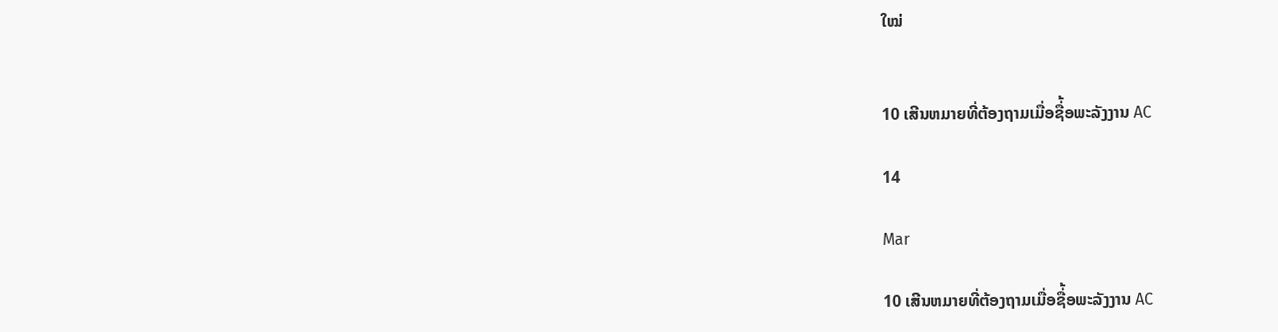ໃໝ່


10 ເສີນຫມາຍທີ່ຕ້ອງຖາມເມື່ອຊື່້ອພະລັງງານ AC

14

Mar

10 ເສີນຫມາຍທີ່ຕ້ອງຖາມເມື່ອຊື່້ອພະລັງງານ AC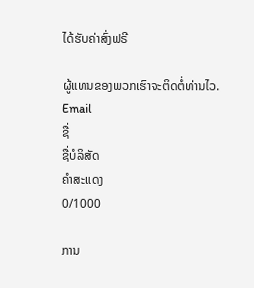ໄດ້ຮັບຄ່າສົ່ງຟຣີ

ຜູ້ແທນຂອງພວກເຮົາຈະຕິດຕໍ່ທ່ານໄວ.
Email
ຊື່
ຊື່ບໍລິສັດ
ຄຳສະແດງ
0/1000

ການ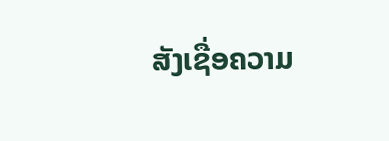ສັງເຊື່ອຄວາມ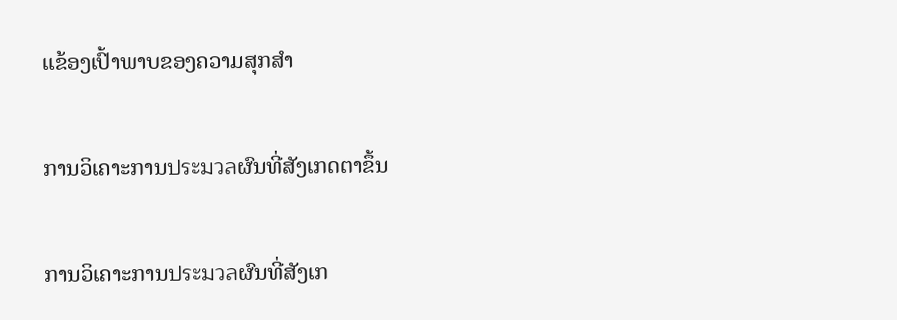ແຂ້ອງເປົ້າພາບຂອງຄວາມສຸກສຳ

ການວິເຄາະການประมวลຜົນທີ່ສັງເກດຕາຂຶ້ນ

ການວິເຄາະການประมวลຜົນທີ່ສັງເກ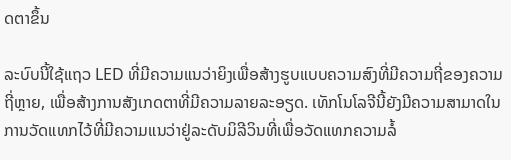ດຕາຂຶ້ນ

ລະບົບນີ້ໃຊ້ແຖວ LED ທີ່ມີຄວາມແນວ່າຍິງເພື່ອສ້າງຮູບແບບຄວາມສົງທີ່ມີຄວາມຖີ່ຂອງຄວາມຖີ່ຫຼາຍ, ເພື່ອສ້າງການສັງເກດຕາທີ່ມີຄວາມລາຍລະອຽດ. ເທັກໂນໂລຈີນີ້ຍັງມີຄວາມສາມາດໃນການວັດແທກໄວ້ທີ່ມີຄວາມແນວ່າຢູ່ລະດັບມິລີວິນທີ່ເພື່ອວັດແທກຄວາມລໍ້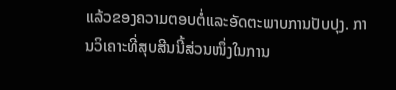ແລ້ວຂອງຄວາມຕອບຕໍ່ແລະອັດຕະພາບການປັບປຸງ. ການວິເຄາະທີ່ສຸບສີນນີ້ສ່ວນໜຶ່ງໃນການ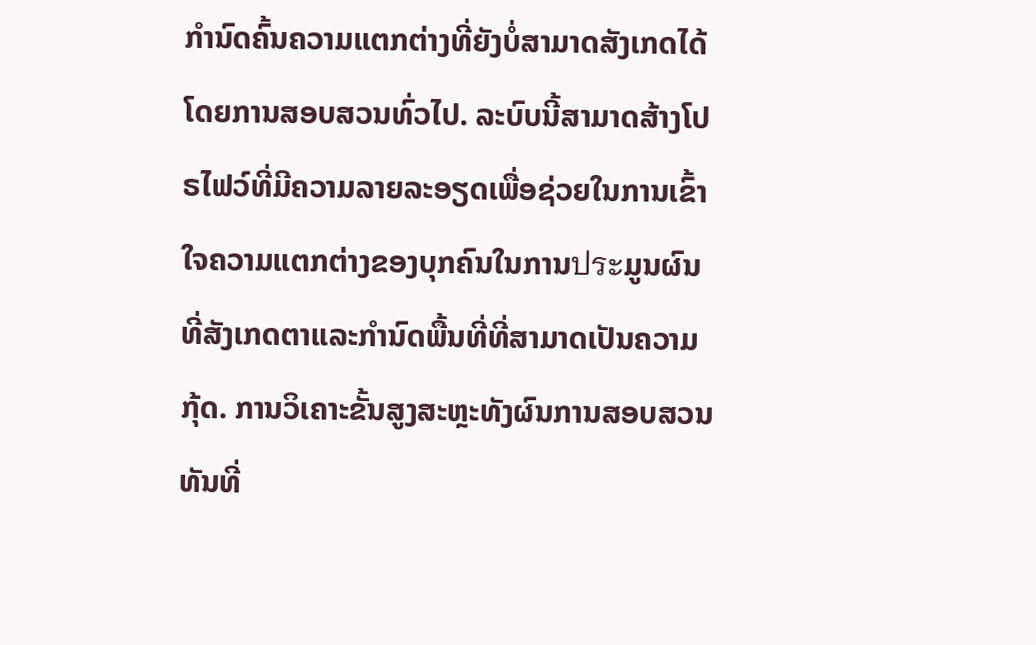ກຳນົດຄົ້ນຄວາມແຕກຕ່າງທີ່ຍັງບໍ່ສາມາດສັງເກດໄດ້ໂດຍການສອບສວນທົ່ວໄປ. ລະບົບນີ້ສາມາດສ້າງໂປຣໄຟວ໌ທີ່ມີຄວາມລາຍລະອຽດເພື່ອຊ່ວຍໃນການເຂົ້າໃຈຄວາມແຕກຕ່າງຂອງບຸກຄົນໃນການประມູນຜົນທີ່ສັງເກດຕາແລະກຳນົດພື້ນທີ່ທີ່ສາມາດເປັນຄວາມກຸ້ດ. ການວິເຄາະຂັ້ນສູງສະຫຼະທັງຜົນການສອບສວນທັນທີ່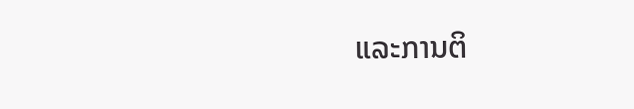ແລະການຕິ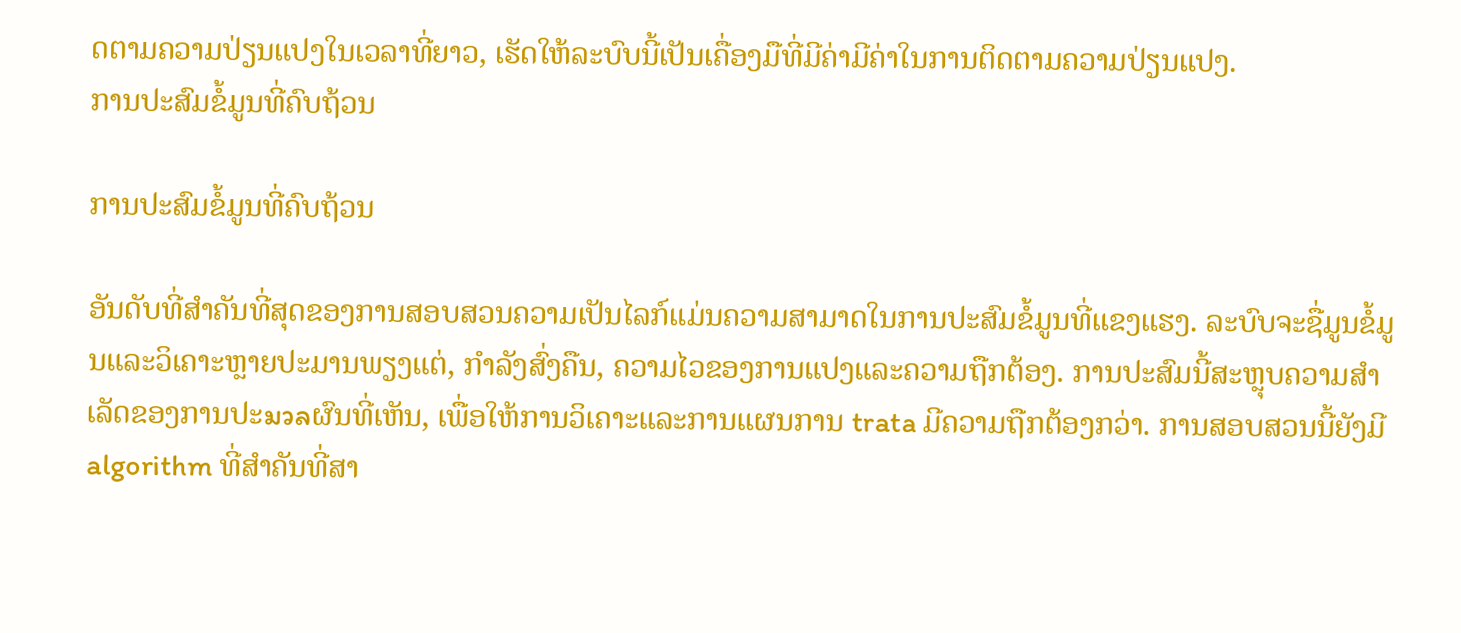ດຕາມຄວາມປ່ຽນແປງໃນເວລາທີ່ຍາວ, ເຮັດໃຫ້ລະບົບນີ້ເປັນເຄື່ອງມືທີ່ມີຄ່າມີຄ່າໃນການຕິດຕາມຄວາມປ່ຽນແປງ.
ການປະສົມຂໍ້ມູນທີ່ຄົບຖ້ວນ

ການປະສົມຂໍ້ມູນທີ່ຄົບຖ້ວນ

ອັນດັບທີ່ສຳຄັນທີ່ສຸດຂອງການສອບສວນຄວາມເປັນໄລກ໌ແມ່ນຄວາມສາມາດໃນການປະສົມຂໍ້ມູນທີ່ແຂງແຮງ. ລະບົບຈະຊື່ມູນຂໍ້ມູນແລະວິເຄາະຫຼາຍປະມານພຽງແຕ່, ກຳລັງສົ່ງຄືນ, ຄວາມໄວຂອງການແປງແລະຄວາມຖືກຕ້ອງ. ການປະສົມນີ້ສະຫຼຸບຄວາມສຳເລັດຂອງການປະมวลຜົນທີ່ເຫັນ, ເພື່ອໃຫ້ການວິເຄາະແລະການແຜນການ trata ມີຄວາມຖືກຕ້ອງກວ່າ. ການສອບສວນນີ້ຍັງມີalgorithm ທີ່ສຳຄັນທີ່ສາ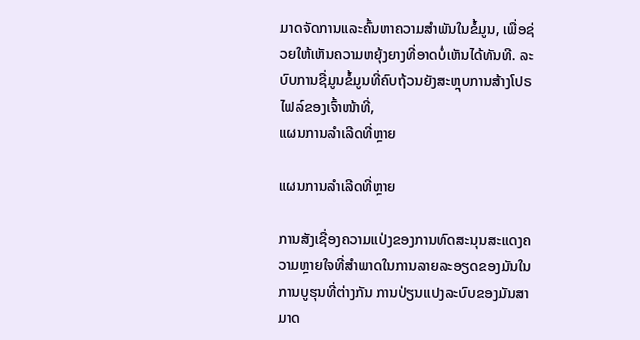ມາດຈັດການແລະຄົ້ນຫາຄວາມສຳພັນໃນຂໍ້ມູນ, ເພື່ອຊ່ວຍໃຫ້ເຫັນຄວາມຫຍຸ້ງຍາງທີ່ອາດບໍ່ເຫັນໄດ້ທັນທີ. ລະບົບການຊື່ມູນຂໍ້ມູນທີ່ຄົບຖ້ວນຍັງສະຫຼຸບການສ້າງໂປຣໄຟລ໌ຂອງເຈົ້າໜ້າທີ່,
ແຜນການລຳເລີດທີ່ຫຼາຍ

ແຜນການລຳເລີດທີ່ຫຼາຍ

ການສັງເຊື່ອງຄວາມແປ່ງຂອງການທົດສະນຸນສະແດງຄວາມຫຼາຍໃຈທີ່ສຳພາດໃນການລາຍລະອຽດຂອງມັນໃນການບູຮຸນທີ່ຕ່າງກັນ ການປ່ຽນແປງລະບົບຂອງມັນສາມາດ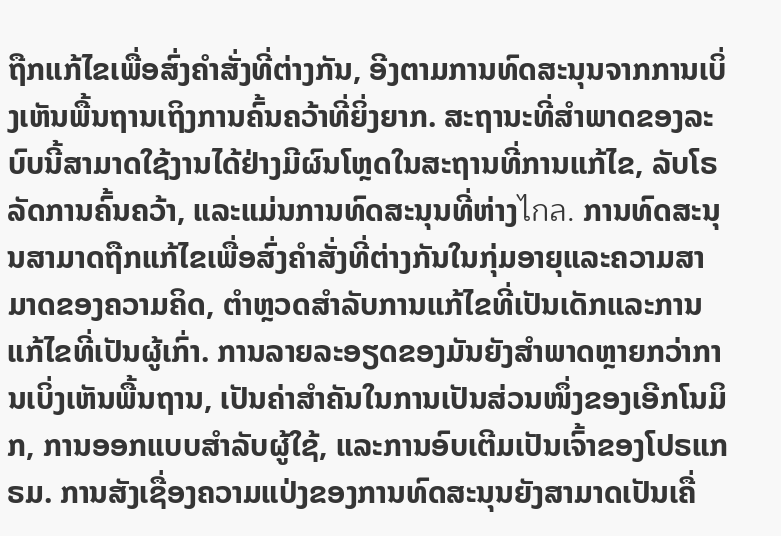ຖືກແກ້ໄຂເພື່ອສົ່ງຄຳສັ່ງທີ່ຕ່າງກັນ, ອີງຕາມການທົດສະນຸນຈາກການເບິ່ງເຫັນພື້ນຖານເຖິງການຄົ້ນຄວ້າທີ່ຍິ່ງຍາກ. ສະຖານະທີ່ສຳພາດຂອງລະບົບນີ້ສາມາດໃຊ້ງານໄດ້ຢ່າງມີຜົນໂຫຼດໃນສະຖານທີ່ການແກ້ໄຂ, ລັບໂຣລັດການຄົ້ນຄວ້າ, ແລະແມ່ນການທົດສະນຸນທີ່ຫ່າງไกล. ການທົດສະນຸນສາມາດຖືກແກ້ໄຂເພື່ອສົ່ງຄຳສັ່ງທີ່ຕ່າງກັນໃນກຸ່ມອາຍຸແລະຄວາມສາມາດຂອງຄວາມຄິດ, ຕຳຫຼວດສຳລັບການແກ້ໄຂທີ່ເປັນເດັກແລະການແກ້ໄຂທີ່ເປັນຜູ້ເກົ່າ. ການລາຍລະອຽດຂອງມັນຍັງສຳພາດຫຼາຍກວ່າການເບິ່ງເຫັນພື້ນຖານ, ເປັນຄ່າສຳຄັນໃນການເປັນສ່ວນໜຶ່ງຂອງເອີກໂນມິກ, ການອອກແບບສຳລັບຜູ້ໃຊ້, ແລະການອົບເຕີມເປັນເຈົ້າຂອງໂປຣແກຣມ. ການສັງເຊື່ອງຄວາມແປ່ງຂອງການທົດສະນຸນຍັງສາມາດເປັນເຄື່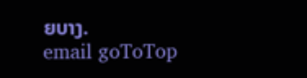ຍບາງ.
email goToTop